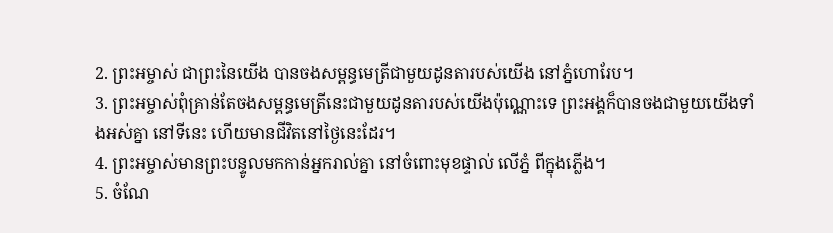2. ព្រះអម្ចាស់ ជាព្រះនៃយើង បានចងសម្ពន្ធមេត្រីជាមួយដូនតារបស់យើង នៅភ្នំហោរែប។
3. ព្រះអម្ចាស់ពុំគ្រាន់តែចងសម្ពន្ធមេត្រីនេះជាមួយដូនតារបស់យើងប៉ុណ្ណោះទេ ព្រះអង្គក៏បានចងជាមួយយើងទាំងអស់គ្នា នៅទីនេះ ហើយមានជីវិតនៅថ្ងៃនេះដែរ។
4. ព្រះអម្ចាស់មានព្រះបន្ទូលមកកាន់អ្នករាល់គ្នា នៅចំពោះមុខផ្ទាល់ លើភ្នំ ពីក្នុងភ្លើង។
5. ចំណែ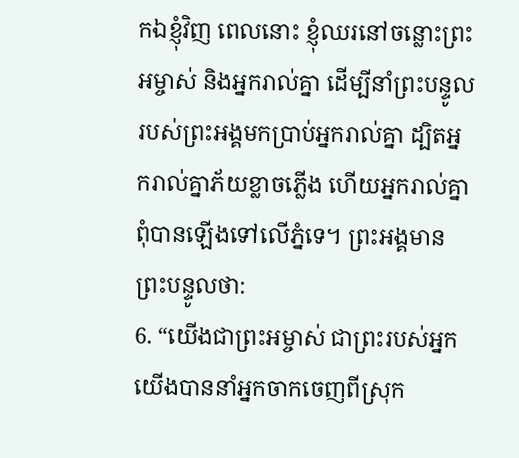កឯខ្ញុំវិញ ពេលនោះ ខ្ញុំឈរនៅចន្លោះព្រះអម្ចាស់ និងអ្នករាល់គ្នា ដើម្បីនាំព្រះបន្ទូលរបស់ព្រះអង្គមកប្រាប់អ្នករាល់គ្នា ដ្បិតអ្នករាល់គ្នាភ័យខ្លាចភ្លើង ហើយអ្នករាល់គ្នាពុំបានឡើងទៅលើភ្នំទេ។ ព្រះអង្គមានព្រះបន្ទូលថា:
6. “យើងជាព្រះអម្ចាស់ ជាព្រះរបស់អ្នក យើងបាននាំអ្នកចាកចេញពីស្រុក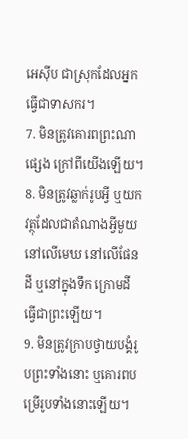អេស៊ីប ជាស្រុកដែលអ្នកធ្វើជាទាសករ។
7. មិនត្រូវគោរពព្រះណាផ្សេង ក្រៅពីយើងឡើយ។
8. មិនត្រូវឆ្លាក់រូបអ្វី ឬយកវត្ថុដែលជាតំណាងអ្វីមួយ នៅលើមេឃ នៅលើផែនដី ឬនៅក្នុងទឹក ក្រោមដី ធ្វើជាព្រះឡើយ។
9. មិនត្រូវក្រាបថ្វាយបង្គំរូបព្រះទាំងនោះ ឬគោរពបម្រើរូបទាំងនោះឡើយ។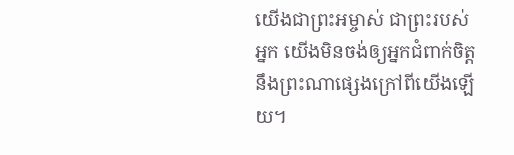យើងជាព្រះអម្ចាស់ ជាព្រះរបស់អ្នក យើងមិនចង់ឲ្យអ្នកជំពាក់ចិត្តនឹងព្រះណាផ្សេងក្រៅពីយើងឡើយ។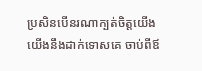ប្រសិនបើនរណាក្បត់ចិត្តយើង យើងនឹងដាក់ទោសគេ ចាប់ពីឪ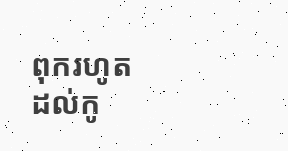ពុករហូតដល់កូ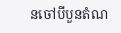នចៅបីបួនតំណ